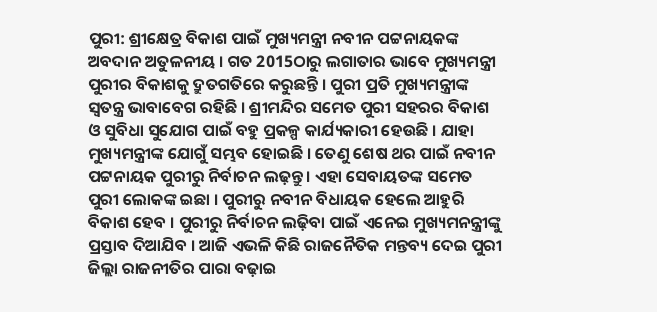ପୁରୀ: ଶ୍ରୀକ୍ଷେତ୍ର ବିକାଶ ପାଇଁ ମୁଖ୍ୟମନ୍ତ୍ରୀ ନବୀନ ପଟ୍ଟନାୟକଙ୍କ ଅବଦାନ ଅତୁଳନୀୟ । ଗତ 2015ଠାରୁ ଲଗାତାର ଭାବେ ମୁଖ୍ୟମନ୍ତ୍ରୀ ପୁରୀର ବିକାଶକୁ ଦ୍ରୁତଗତିରେ କରୁଛନ୍ତି । ପୁରୀ ପ୍ରତି ମୁଖ୍ୟମନ୍ତ୍ରୀଙ୍କ ସ୍ବତନ୍ତ୍ର ଭାବାବେଗ ରହିଛି । ଶ୍ରୀମନ୍ଦିର ସମେତ ପୁରୀ ସହରର ବିକାଶ ଓ ସୁବିଧା ସୁଯୋଗ ପାଇଁ ବହୁ ପ୍ରକଳ୍ପ କାର୍ଯ୍ୟକାରୀ ହେଉଛି । ଯାହା ମୁଖ୍ୟମନ୍ତ୍ରୀଙ୍କ ଯୋଗୁଁ ସମ୍ଭବ ହୋଇଛି । ତେଣୁ ଶେଷ ଥର ପାଇଁ ନବୀନ ପଟ୍ଟନାୟକ ପୁରୀରୁ ନିର୍ବାଚନ ଲଢ଼ନ୍ତୁ । ଏହା ସେବାୟତଙ୍କ ସମେତ ପୁରୀ ଲୋକଙ୍କ ଇଛା । ପୁରୀରୁ ନବୀନ ବିଧାୟକ ହେଲେ ଆହୁରି ବିକାଶ ହେବ । ପୁରୀରୁ ନିର୍ବାଚନ ଲଢ଼ିବା ପାଇଁ ଏନେଇ ମୁଖ୍ୟମନନ୍ତ୍ରୀଙ୍କୁ ପ୍ରସ୍ତାବ ଦିଆଯିବ । ଆଜି ଏଭଳି କିଛି ରାଜନୈତିକ ମନ୍ତବ୍ୟ ଦେଇ ପୁରୀ ଜିଲ୍ଲା ରାଜନୀତିର ପାରା ବଢ଼ାଇ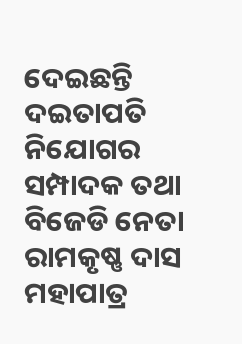ଦେଇଛନ୍ତି ଦଇତାପତି ନିଯୋଗର ସମ୍ପାଦକ ତଥା ବିଜେଡି ନେତା ରାମକୃଷ୍ଣ ଦାସ ମହାପାତ୍ର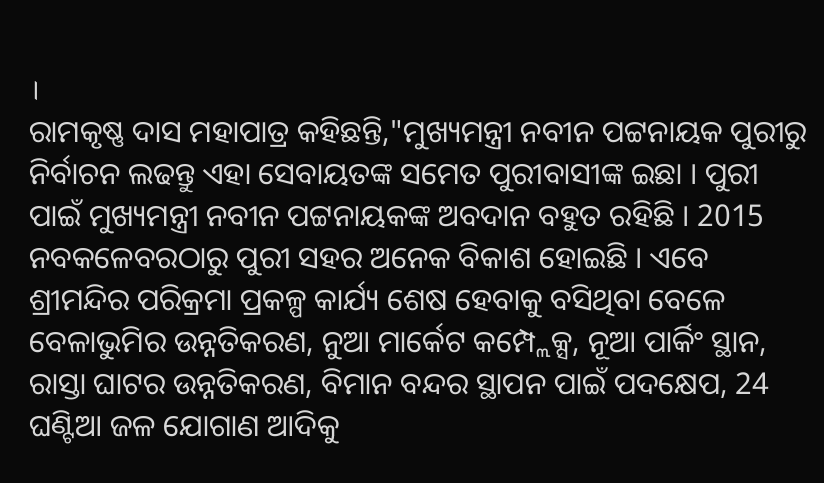।
ରାମକୃଷ୍ଣ ଦାସ ମହାପାତ୍ର କହିଛନ୍ତି,"ମୁଖ୍ୟମନ୍ତ୍ରୀ ନବୀନ ପଟ୍ଟନାୟକ ପୁରୀରୁ ନିର୍ବାଚନ ଲଢନ୍ତୁ ଏହା ସେବାୟତଙ୍କ ସମେତ ପୁରୀବାସୀଙ୍କ ଇଛା । ପୁରୀ ପାଇଁ ମୁଖ୍ୟମନ୍ତ୍ରୀ ନବୀନ ପଟ୍ଟନାୟକଙ୍କ ଅବଦାନ ବହୁତ ରହିଛି । 2015 ନବକଳେବରଠାରୁ ପୁରୀ ସହର ଅନେକ ବିକାଶ ହୋଇଛି । ଏବେ ଶ୍ରୀମନ୍ଦିର ପରିକ୍ରମା ପ୍ରକଳ୍ପ କାର୍ଯ୍ୟ ଶେଷ ହେବାକୁ ବସିଥିବା ବେଳେ ବେଳାଭୁମିର ଉନ୍ନତିକରଣ, ନୁଆ ମାର୍କେଟ କମ୍ପ୍ଲେକ୍ସ, ନୂଆ ପାର୍କିଂ ସ୍ଥାନ, ରାସ୍ତା ଘାଟର ଉନ୍ନତିକରଣ, ବିମାନ ବନ୍ଦର ସ୍ଥାପନ ପାଇଁ ପଦକ୍ଷେପ, 24 ଘଣ୍ଟିଆ ଜଳ ଯୋଗାଣ ଆଦିକୁ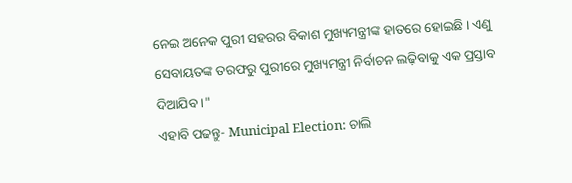ନେଇ ଅନେକ ପୁରୀ ସହରର ବିକାଶ ମୁଖ୍ୟମନ୍ତ୍ରୀଙ୍କ ହାତରେ ହୋଇଛି । ଏଣୁ ସେବାୟତଙ୍କ ତରଫରୁ ପୁରୀରେ ମୁଖ୍ୟମନ୍ତ୍ରୀ ନିର୍ବାଚନ ଲଢ଼ିବାକୁ ଏକ ପ୍ରସ୍ତାବ ଦିଆଯିବ ।"
ଏହାବି ପଢନ୍ତୁ- Municipal Election: ଚାଲି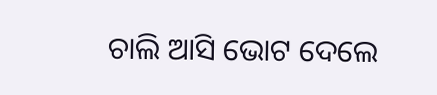ଚାଲି ଆସି ଭୋଟ ଦେଲେ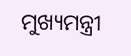ମୁଖ୍ୟମନ୍ତ୍ରୀ